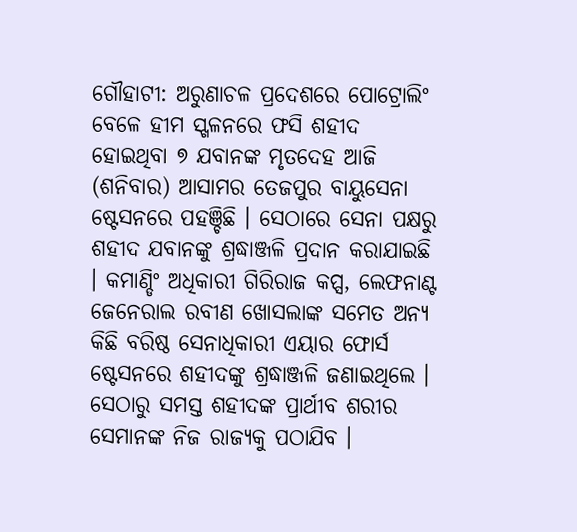ଗୌହାଟୀ: ଅରୁଣାଚଳ ପ୍ରଦେଶରେ ପୋଟ୍ରୋଲିଂ ବେଳେ ହୀମ ସ୍ଖଳନରେ ଫସି ଶହୀଦ ହୋଇଥିବା ୭ ଯବାନଙ୍କ ମୃତଦେହ ଆଜି (ଶନିବାର) ଆସାମର ତେଜପୁର ବାୟୁସେନା ଷ୍ଟେସନରେ ପହଞ୍ଚିଛି । ସେଠାରେ ସେନା ପକ୍ଷରୁ ଶହୀଦ ଯବାନଙ୍କୁ ଶ୍ରଦ୍ଧାଞ୍ଜଳି ପ୍ରଦାନ କରାଯାଇଛି । କମାଣ୍ଡିଂ ଅଧିକାରୀ ଗିରିରାଜ କପ୍ସ, ଲେଫନାଣ୍ଟ ଜେନେରାଲ ରବୀଣ ଖୋସଲାଙ୍କ ସମେତ ଅନ୍ୟ କିଛି ବରିଷ୍ଠ ସେନାଧିକାରୀ ଏୟାର ଫୋର୍ସ ଷ୍ଟେସନରେ ଶହୀଦଙ୍କୁ ଶ୍ରଦ୍ଧାଞ୍ଜଳି ଜଣାଇଥିଲେ । ସେଠାରୁ ସମସ୍ତ ଶହୀଦଙ୍କ ପ୍ରାର୍ଥୀବ ଶରୀର ସେମାନଙ୍କ ନିଜ ରାଜ୍ୟକୁ ପଠାଯିବ ।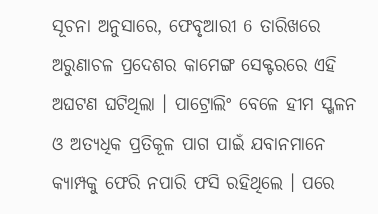ସୂଚନା ଅନୁସାରେ, ଫେବୃଆରୀ 6 ତାରିଖରେ ଅରୁଣାଚଳ ପ୍ରଦେଶର କାମେଙ୍ଗ ସେକ୍ଟରରେ ଏହି ଅଘଟଣ ଘଟିଥିଲା । ପାଟ୍ରୋଲିଂ ବେଳେ ହୀମ ସ୍ଖଳନ ଓ ଅତ୍ୟଧିକ ପ୍ରତିକୂଳ ପାଗ ପାଇଁ ଯବାନମାନେ କ୍ୟାମ୍ପକୁ ଫେରି ନପାରି ଫସି ରହିଥିଲେ । ପରେ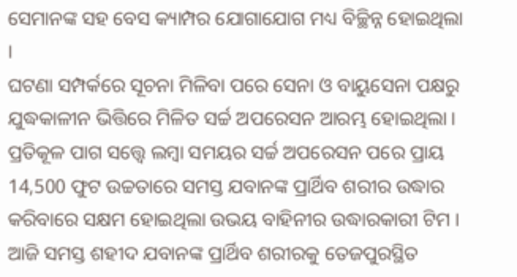ସେମାନଙ୍କ ସହ ବେସ କ୍ୟାମ୍ପର ଯୋଗାଯୋଗ ମଧ୍ୟ ବିଚ୍ଛିନ୍ନ ହୋଇଥିଲା ।
ଘଟଣା ସମ୍ପର୍କରେ ସୂଚନା ମିଳିବା ପରେ ସେନା ଓ ବାୟୁସେନା ପକ୍ଷରୁ ଯୁଦ୍ଧକାଳୀନ ଭିତ୍ତିରେ ମିଳିତ ସର୍ଚ୍ଚ ଅପରେସନ ଆରମ୍ଭ ହୋଇଥିଲା । ପ୍ରତିକୂଳ ପାଗ ସତ୍ତ୍ବେ ଲମ୍ବା ସମୟର ସର୍ଚ୍ଚ ଅପରେସନ ପରେ ପ୍ରାୟ 14,500 ଫୁଟ ଉଚ୍ଚତାରେ ସମସ୍ତ ଯବାନଙ୍କ ପ୍ରାର୍ଥିବ ଶରୀର ଉଦ୍ଧାର କରିବାରେ ସକ୍ଷମ ହୋଇଥିଲା ଉଭୟ ବାହିନୀର ଉଦ୍ଧାରକାରୀ ଟିମ । ଆଜି ସମସ୍ତ ଶହୀଦ ଯବାନଙ୍କ ପ୍ରାର୍ଥିବ ଶରୀରକୁ ତେଜପୁରସ୍ଥିତ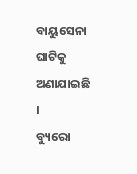ବାୟୁସେନା ଘାଟିକୁ ଅଣାଯାଇଛି ।
ବ୍ୟୁରୋ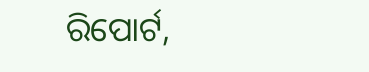ରିପୋର୍ଟ,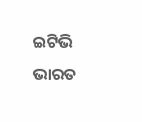ଇଟିଭି ଭାରତ